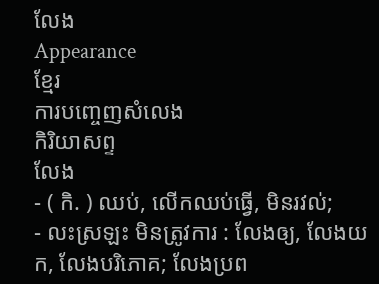លែង
Appearance
ខ្មែរ
ការបញ្ចេញសំលេង
កិរិយាសព្ទ
លែង
- ( កិ. ) ឈប់, លើកឈប់ធ្វើ, មិនរវល់;
- លះស្រឡះ មិនត្រូវការ : លែងឲ្យ, លែងយក, លែងបរិភោគ; លែងប្រព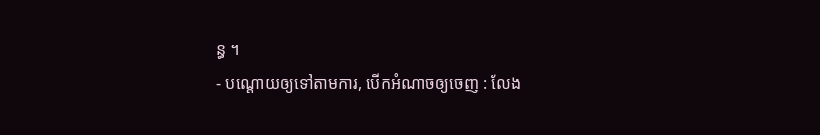ន្ធ ។
- បណ្តោយឲ្យទៅតាមការ, បើកអំណាចឲ្យចេញ : លែង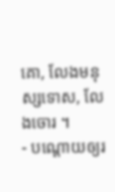គោ, លែងមនុស្សទោស, លែងចោរ ។
- បណ្តោយឲ្យរ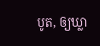បូត, ឲ្យឃ្លា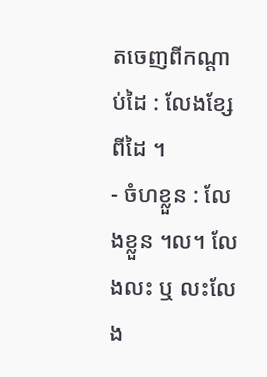តចេញពីកណ្តាប់ដៃ : លែងខ្សែពីដៃ ។
- ចំហខ្លួន : លែងខ្លួន ។ល។ លែងលះ ឬ លះលែង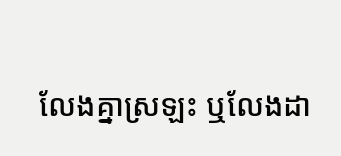លែងគ្នាស្រឡះ ឬលែងដា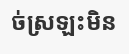ច់ស្រឡះមិន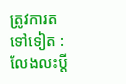ត្រូវការតទៅទៀត : លែងលះប្តី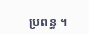ប្រពន្ធ ។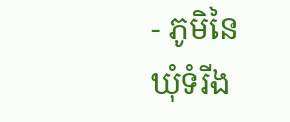- ភូមិនៃឃុំទំរីង